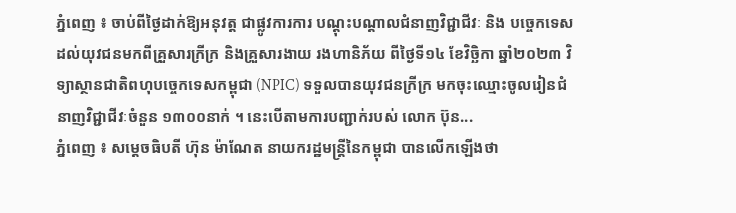ភ្នំពេញ ៖ ចាប់ពីថ្ងៃដាក់ឱ្យអនុវត្ត ជាផ្លូវការការ បណ្តុះបណ្តាលជំនាញវិជ្ជាជីវៈ និង បច្ចេកទេស ដល់យុវជនមកពីគ្រួសារក្រីក្រ និងគ្រួសារងាយ រងហានិភ័យ ពីថ្ងៃទី១៤ ខែវិច្ឆិកា ឆ្នាំ២០២៣ វិទ្យាស្ថានជាតិពហុបច្ចេកទេសកម្ពុជា (NPIC) ទទួលបានយុវជនក្រីក្រ មកចុះឈ្មោះចូលរៀនជំនាញវិជ្ជាជីវៈចំនួន ១៣០០នាក់ ។ នេះបើតាមការបញ្ជាក់របស់ លោក ប៊ុន...
ភ្នំពេញ ៖ សម្ដេចធិបតី ហ៊ុន ម៉ាណែត នាយករដ្ឋមន្រ្តីនៃកម្ពុជា បានលើកឡើងថា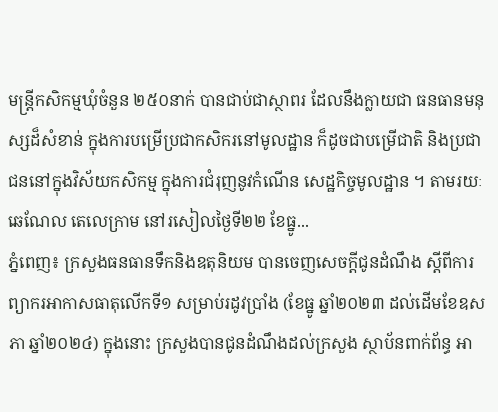មន្ត្រីកសិកម្មឃុំចំនួន ២៥០នាក់ បានជាប់ជាស្ថាពរ ដែលនឹងក្លាយជា ធនធានមនុស្សដ៏សំខាន់ ក្នុងការបម្រើប្រជាកសិករនៅមូលដ្ឋាន ក៏ដូចជាបម្រើជាតិ និងប្រជាជននៅក្នុងវិស័យកសិកម្ម ក្នុងការជំរុញនូវកំណើន សេដ្ឋកិច្ចមូលដ្ឋាន ។ តាមរយៈឆេណែល តេលេក្រាម នៅរសៀលថ្ងៃទី២២ ខែធ្នូ...
ភ្នំពេញ៖ ក្រសួងធនធានទឹកនិងឧតុនិយម បានចេញសេចក្ដីជូនដំណឹង ស្តីពីការព្យាករអាកាសធាតុលើកទី១ សម្រាប់រដូវប្រាំង (ខែធ្នូ ឆ្នាំ២០២៣ ដល់ដើមខែឧសភា ឆ្នាំ២០២៤) ក្នុងនោះ ក្រសួងបានជូនដំណឹងដល់ក្រសួង ស្ថាប័នពាក់ព័ន្ធ អា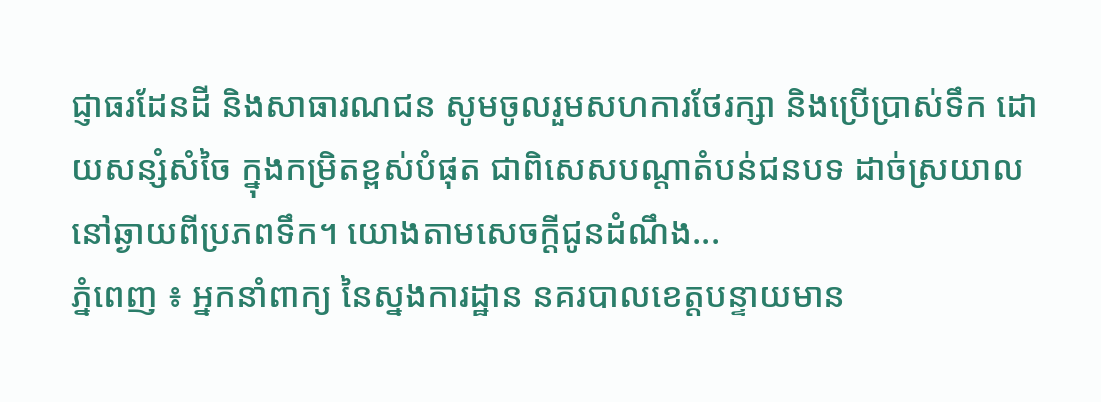ជ្ញាធរដែនដី និងសាធារណជន សូមចូលរួមសហការថែរក្សា និងប្រើប្រាស់ទឹក ដោយសន្សំសំចៃ ក្នុងកម្រិតខ្ពស់បំផុត ជាពិសេសបណ្តាតំបន់ជនបទ ដាច់ស្រយាល នៅឆ្ងាយពីប្រភពទឹក។ យោងតាមសេចក្ដីជូនដំណឹង...
ភ្នំពេញ ៖ អ្នកនាំពាក្យ នៃស្នងការដ្ឋាន នគរបាលខេត្តបន្ទាយមាន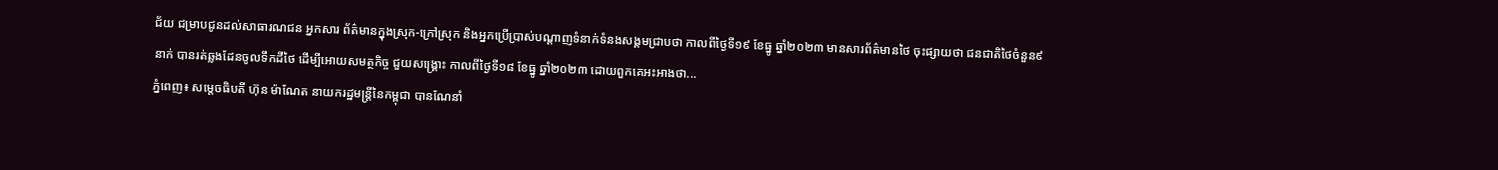ជ័យ ជម្រាបជូនដល់សាធារណជន អ្នកសារ ព័ត៌មានក្នុងស្រុក-ក្រៅស្រុក និងអ្នកប្រើប្រាស់បណ្តាញទំនាក់ទំនងសង្គមជ្រាបថា កាលពីថ្ងៃទី១៩ ខែធ្នូ ឆ្នាំ២០២៣ មានសារព័ត៌មានថៃ ចុះផ្សាយថា ជនជាតិថៃចំនួន៩នាក់ បានរត់ឆ្លងដែនចូលទឹកដីថៃ ដើម្បីអោយសមត្ថកិច្ច ជួយសង្រ្គោះ កាលពីថ្ងៃទី១៨ ខែធ្នូ ឆ្នាំ២០២៣ ដោយពួកគេអះអាងថា...
ភ្នំពេញ៖ សម្តេចធិបតី ហ៊ុន ម៉ាណែត នាយករដ្ឋមន្ត្រីនៃកម្ពុជា បានណែនាំ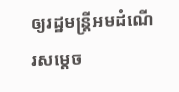ឲ្យរដ្ឋមន្ត្រីអមដំណើរសម្តេច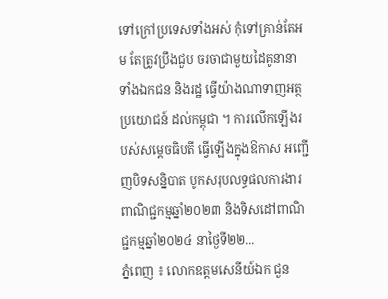ទៅក្រៅប្រទេសទាំងអស់ កុំទៅគ្រាន់តែអម តែត្រូវប្រឹងជួប ចរចាជាមួយដៃគូនានា ទាំងឯកជន និងរដ្ឋ ធ្វើយ៉ាងណាទាញអត្ថប្រយោជន៍ ដល់កម្ពុជា ។ ការលើកឡើងរបស់សម្តេចធិបតី ធ្វើឡើងក្នុងឱកាស អញ្ជើញបិទសន្និបាត បូកសរុបលទ្ធផលការងារ ពាណិជ្ជកម្មឆ្នាំ២០២៣ និងទិសដៅពាណិជ្ជកម្មឆ្នាំ២០២៤ នាថ្ងៃទី២២...
ភ្នំពេញ ៖ លោកឧត្តមសេនីយ៍ឯក ជួន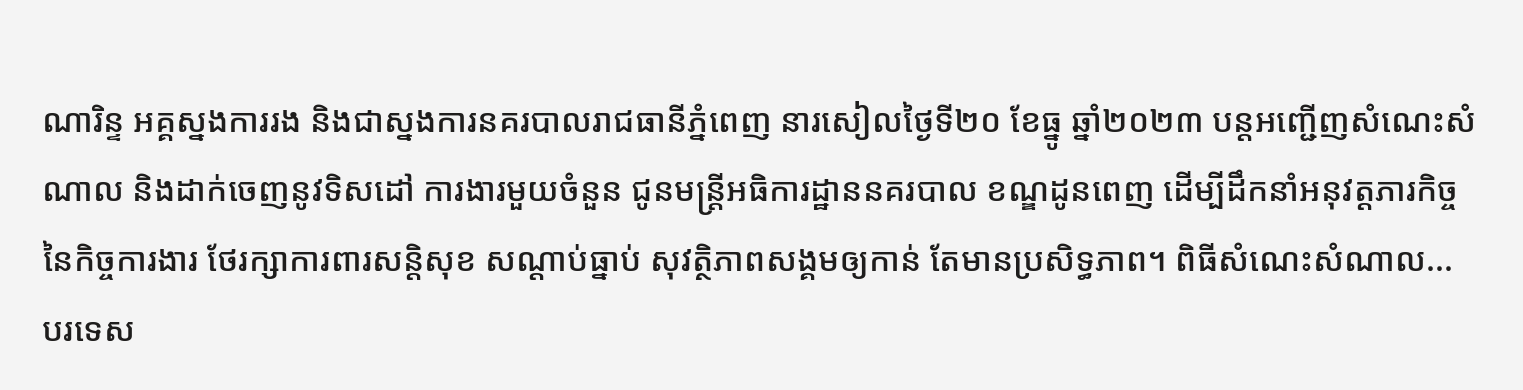ណារិន្ទ អគ្គស្នងការរង និងជាស្នងការនគរបាលរាជធានីភ្នំពេញ នារសៀលថ្ងៃទី២០ ខែធ្នូ ឆ្នាំ២០២៣ បន្តអញ្ជើញសំណេះសំណាល និងដាក់ចេញនូវទិសដៅ ការងារមួយចំនួន ជូនមន្រ្តីអធិការដ្ឋាននគរបាល ខណ្ឌដូនពេញ ដើម្បីដឹកនាំអនុវត្តភារកិច្ច នៃកិច្ចការងារ ថែរក្សាការពារសន្តិសុខ សណ្តាប់ធ្នាប់ សុវត្ថិភាពសង្គមឲ្យកាន់ តែមានប្រសិទ្ធភាព។ ពិធីសំណេះសំណាល...
បរទេស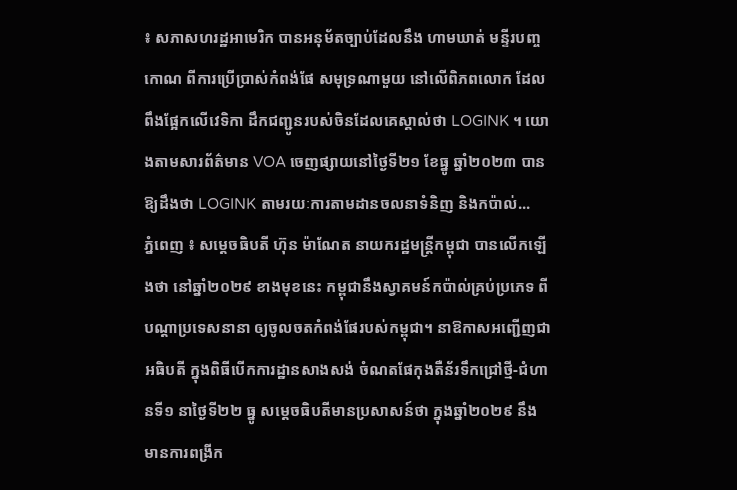៖ សភាសហរដ្ឋអាមេរិក បានអនុម័តច្បាប់ដែលនឹង ហាមឃាត់ មន្ទីរបញ្ចកោណ ពីការប្រើប្រាស់កំពង់ផែ សមុទ្រណាមួយ នៅលើពិភពលោក ដែលពឹងផ្អែកលើវេទិកា ដឹកជញ្ជូនរបស់ចិនដែលគេស្គាល់ថា LOGINK ។ យោងតាមសារព័ត៌មាន VOA ចេញផ្សាយនៅថ្ងៃទី២១ ខែធ្នូ ឆ្នាំ២០២៣ បានឱ្យដឹងថា LOGINK តាមរយៈការតាមដានចលនាទំនិញ និងកប៉ាល់...
ភ្នំពេញ ៖ សម្តេចធិបតី ហ៊ុន ម៉ាណែត នាយករដ្ឋមន្ដ្រីកម្ពុជា បានលើកឡើងថា នៅឆ្នាំ២០២៩ ខាងមុខនេះ កម្ពុជានឹងស្វាគមន៍កប៉ាល់គ្រប់ប្រភេទ ពីបណ្ដាប្រទេសនានា ឲ្យចូលចតកំពង់ផែរបស់កម្ពុជា។ នាឱកាសអញ្ជើញជាអធិបតី ក្នុងពិធីបើកការដ្ឋានសាងសង់ ចំណតផែកុងតឺន័រទឹកជ្រៅថ្មី-ជំហានទី១ នាថ្ងៃទី២២ ធ្នូ សម្តេចធិបតីមានប្រសាសន៍ថា ក្នុងឆ្នាំ២០២៩ នឹងមានការពង្រីក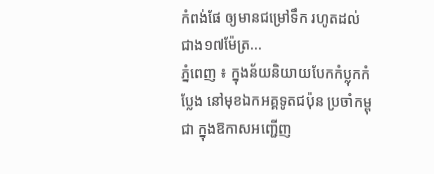កំពង់ផែ ឲ្យមានជម្រៅទឹក រហូតដល់ជាង១៧ម៉ែត្រ...
ភ្នំពេញ ៖ ក្នុងន័យនិយាយបែកកំប្លុកកំប្លែង នៅមុខឯកអគ្គទូតជប៉ុន ប្រចាំកម្ពុជា ក្នុងឱកាសអញ្ជើញ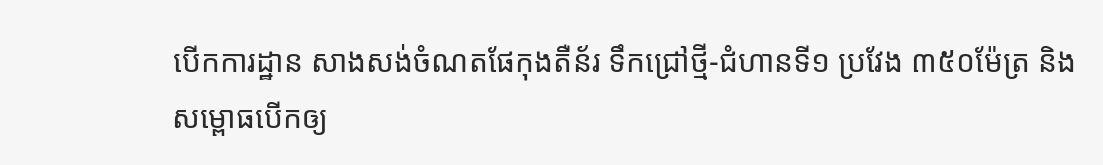បើកការដ្ឋាន សាងសង់ចំណតផែកុងតឺន័រ ទឹកជ្រៅថ្មី-ជំហានទី១ ប្រវែង ៣៥០ម៉ែត្រ និងសម្ពោធបើកឲ្យ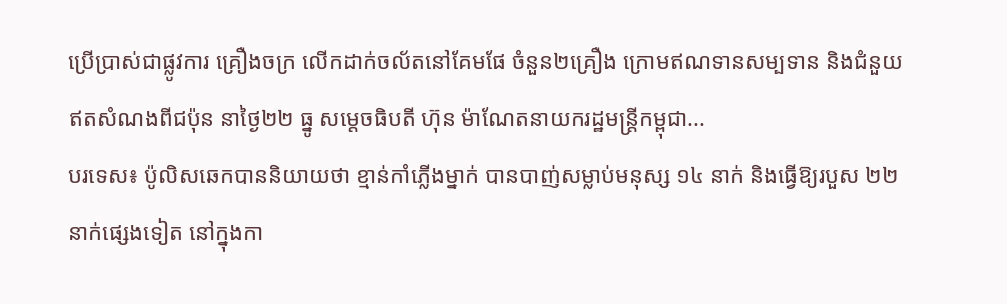ប្រើប្រាស់ជាផ្លូវការ គ្រឿងចក្រ លើកដាក់ចល័តនៅគែមផែ ចំនួន២គ្រឿង ក្រោមឥណទានសម្បទាន និងជំនួយឥតសំណងពីជប៉ុន នាថ្ងៃ២២ ធ្នូ សម្តេចធិបតី ហ៊ុន ម៉ាណែតនាយករដ្ឋមន្តី្រកម្ពុជា...
បរទេស៖ ប៉ូលិសឆេកបាននិយាយថា ខ្មាន់កាំភ្លើងម្នាក់ បានបាញ់សម្លាប់មនុស្ស ១៤ នាក់ និងធ្វើឱ្យរបួស ២២ នាក់ផ្សេងទៀត នៅក្នុងកា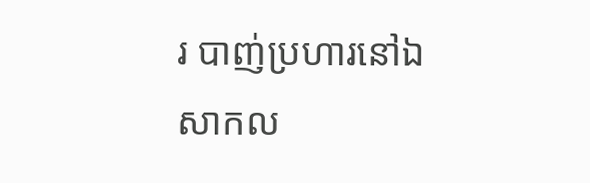រ បាញ់ប្រហារនៅឯសាកល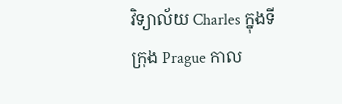វិទ្យាល័យ Charles ក្នុងទីក្រុង Prague កាល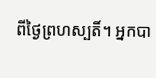ពីថ្ងៃព្រហស្បតិ៍។ អ្នកបា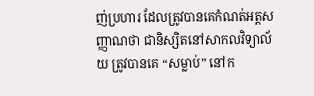ញ់ប្រហារ ដែលត្រូវបានគេកំណត់អត្តសញ្ញាណថា ជានិស្សិតនៅសាកលវិទ្យាល័យ ត្រូវបានគេ “សម្លាប់” នៅក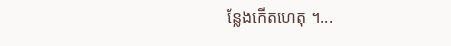ន្លែងកើតហេតុ ។...